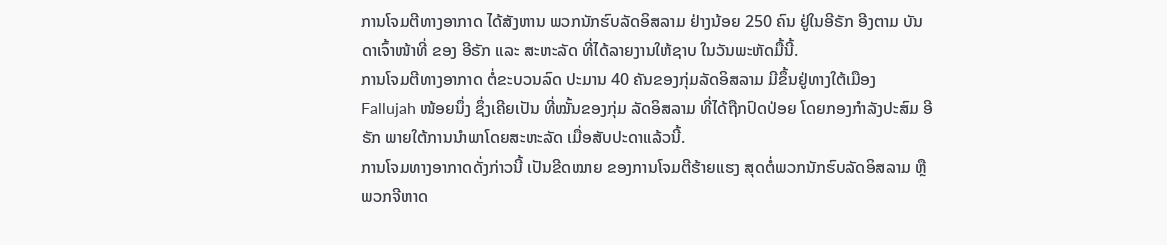ການໂຈມຕີທາງອາກາດ ໄດ້ສັງຫານ ພວກນັກຮົບລັດອິສລາມ ຢ່າງນ້ອຍ 250 ຄົນ ຢູ່ໃນອີຣັກ ອີງຕາມ ບັນດາເຈົ້າໜ້າທີ່ ຂອງ ອີຣັກ ແລະ ສະຫະລັດ ທີ່ໄດ້ລາຍງານໃຫ້ຊາບ ໃນວັນພະຫັດມື້ນີ້.
ການໂຈມຕີທາງອາກາດ ຕໍ່ຂະບວນລົດ ປະມານ 40 ຄັນຂອງກຸ່ມລັດອິສລາມ ມີຂຶ້ນຢູ່ທາງໃຕ້ເມືອງ Fallujah ໜ້ອຍນຶ່ງ ຊຶ່ງເຄີຍເປັນ ທີ່ໝັ້ນຂອງກຸ່ມ ລັດອິສລາມ ທີ່ໄດ້ຖືກປົດປ່ອຍ ໂດຍກອງກຳລັງປະສົມ ອີຣັກ ພາຍໃຕ້ການນຳພາໂດຍສະຫະລັດ ເມື່ອສັບປະດາແລ້ວນີ້.
ການໂຈມທາງອາກາດດັ່ງກ່າວນີ້ ເປັນຂີດໝາຍ ຂອງການໂຈມຕີຮ້າຍແຮງ ສຸດຕໍ່ພວກນັກຮົບລັດອິສລາມ ຫຼື ພວກຈີຫາດ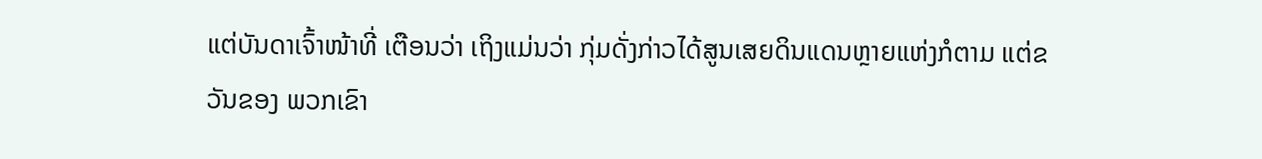ແຕ່ບັນດາເຈົ້າໜ້າທີ່ ເຕືອນວ່າ ເຖິງແມ່ນວ່າ ກຸ່ມດັ່ງກ່າວໄດ້ສູນເສຍດິນແດນຫຼາຍແຫ່ງກໍຕາມ ແຕ່ຂວັນຂອງ ພວກເຂົາ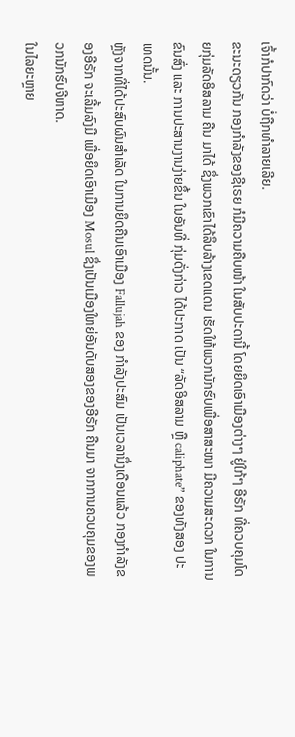ເຈົ້າກໍປາກົດວ່າ ບໍ່ຖືກທຳລາຍເລີຍ.
ຂະນະດຽວກັນ ກອງກຳລັງຂອງຊີເຣຍ ກໍມີຄວາມຄືບໜ້າ ໃນສັບປະດານີ້ ໂດຍຍຶດເອົາເມືອງຕ່າງໆ ຢູ່ໃກ້ໆ ອີຣັກ ທີ່ຄວບຄຸມໂດຍກຸ່ມລັດອິສລາມ ຄືນ ມາໄດ້ ຊຶ່ງພວກເຂົາໄດ້ລຶບລ້າງເຂດແດນ ເຮັດໃຫ້ພວກນັກຮົບເພື່ອສາສະໜາ ມີຄວາມສະດວກ ໃນການຂົນສົ່ງ ແລະ ການປະສານງານງ່າຍຂຶ້ນ ໃນອັນທີ່ ກຸ່ມດັ່ງກ່າວ ໄດ້ປະກາດ ເປັນ “ລັດອິສລາມ ຫຼື caliphate” ຂອງທັງສອງ ປະເທດນັ້ນ.
ຫຼັງຈາກທີ່ໄດ້ປະສົບຜົນສຳເລັດ ໃນການຍຶດຄືນເອົາເມືອງ Fallujah ຂອງ ກຳລັງປະສົມ ເປັນເວລານຶ່ງເດືອນແລ້ວ ກອງກຳລັງຂອງອີຣັກ ຈະເລີ້ມລົງມື ເພື່ອຍຶດເອົາເມືອງ Mosul ຊຶ່ງເປັນເມືອງໃຫຍ່ອັນດັບສອງຂອງອີຣັກ ຄືນມາ ຈາກການຄວບຄຸມຂອງພວກນັກຮົບຈີຫາດ.
ໃນໄລຍະຫຼາຍ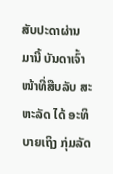ສັບປະດາຜ່ານມານີ້ ບັນດາເຈົ້າໜ້າທີ່ສືບລັບ ສະຫະລັດ ໄດ້ ອະທິບາຍເຖິງ ກຸ່ມລັດ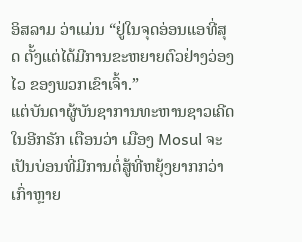ອິສລາມ ວ່າແມ່ນ “ຢູ່ໃນຈຸດອ່ອນແອທີ່ສຸດ ຕັ້ງແຕ່ໄດ້ມີການຂະຫຍາຍຕົວຢ່າງວ່ອງໄວ ຂອງພວກເຂົາເຈົ້າ.”
ແຕ່ບັນດາຜູ້ບັນຊາການທະຫານຊາວເຄີດໃນອີກຣັກ ເຕືອນວ່າ ເມືອງ Mosul ຈະເປັນບ່ອນທີ່ມີການຕໍ່ສູ້ທີ່ຫຍຸ້ງຍາກກວ່າເກົ່າຫຼາຍ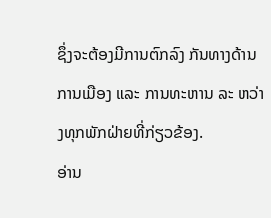ຊຶ່ງຈະຕ້ອງມີການຕົກລົງ ກັນທາງດ້ານການເມືອງ ແລະ ການທະຫານ ລະ ຫວ່າງທຸກພັກຝ່າຍທີ່ກ່ຽວຂ້ອງ.
ອ່ານ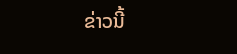ຂ່າວນີ້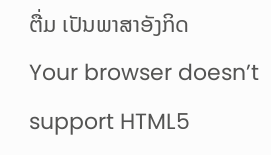ຕື່ມ ເປັນພາສາອັງກິດ
Your browser doesn’t support HTML5